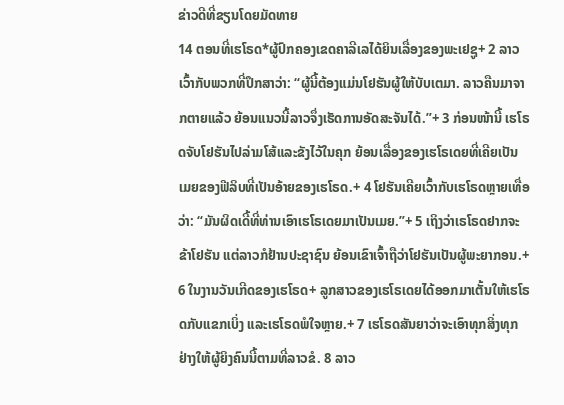ຂ່າວດີທີ່ຂຽນໂດຍມັດທາຍ
14 ຕອນທີ່ເຮໂຣດ*ຜູ້ປົກຄອງເຂດຄາລີເລໄດ້ຍິນເລື່ອງຂອງພະເຢຊູ+ 2 ລາວເວົ້າກັບພວກທີ່ປຶກສາວ່າ: “ຜູ້ນີ້ຕ້ອງແມ່ນໂຢຮັນຜູ້ໃຫ້ບັບເຕມາ. ລາວຄືນມາຈາກຕາຍແລ້ວ ຍ້ອນແນວນີ້ລາວຈຶ່ງເຮັດການອັດສະຈັນໄດ້.”+ 3 ກ່ອນໜ້ານີ້ ເຮໂຣດຈັບໂຢຮັນໄປລ່າມໂສ້ແລະຂັງໄວ້ໃນຄຸກ ຍ້ອນເລື່ອງຂອງເຮໂຣເດຍທີ່ເຄີຍເປັນເມຍຂອງຟີລິບທີ່ເປັນອ້າຍຂອງເຮໂຣດ.+ 4 ໂຢຮັນເຄີຍເວົ້າກັບເຮໂຣດຫຼາຍເທື່ອວ່າ: “ມັນຜິດເດີ້ທີ່ທ່ານເອົາເຮໂຣເດຍມາເປັນເມຍ.”+ 5 ເຖິງວ່າເຣໂຣດຢາກຈະຂ້າໂຢຮັນ ແຕ່ລາວກໍຢ້ານປະຊາຊົນ ຍ້ອນເຂົາເຈົ້າຖືວ່າໂຢຮັນເປັນຜູ້ພະຍາກອນ.+ 6 ໃນງານວັນເກີດຂອງເຮໂຣດ+ ລູກສາວຂອງເຮໂຣເດຍໄດ້ອອກມາເຕັ້ນໃຫ້ເຮໂຣດກັບແຂກເບິ່ງ ແລະເຮໂຣດພໍໃຈຫຼາຍ.+ 7 ເຮໂຣດສັນຍາວ່າຈະເອົາທຸກສິ່ງທຸກຢ່າງໃຫ້ຜູ້ຍິງຄົນນີ້ຕາມທີ່ລາວຂໍ. 8 ລາວ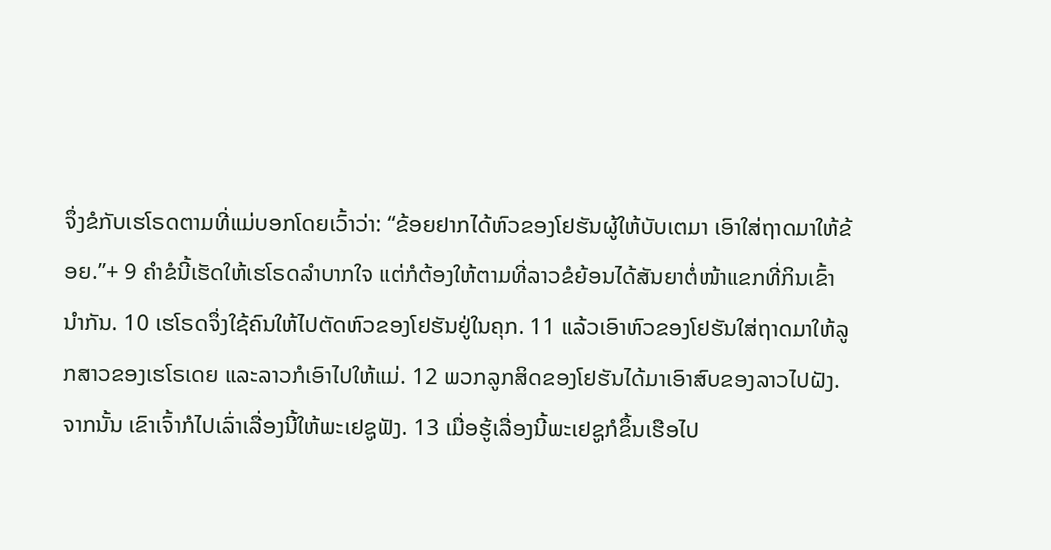ຈຶ່ງຂໍກັບເຮໂຣດຕາມທີ່ແມ່ບອກໂດຍເວົ້າວ່າ: “ຂ້ອຍຢາກໄດ້ຫົວຂອງໂຢຮັນຜູ້ໃຫ້ບັບເຕມາ ເອົາໃສ່ຖາດມາໃຫ້ຂ້ອຍ.”+ 9 ຄຳຂໍນີ້ເຮັດໃຫ້ເຮໂຣດລຳບາກໃຈ ແຕ່ກໍຕ້ອງໃຫ້ຕາມທີ່ລາວຂໍຍ້ອນໄດ້ສັນຍາຕໍ່ໜ້າແຂກທີ່ກິນເຂົ້ານຳກັນ. 10 ເຮໂຣດຈຶ່ງໃຊ້ຄົນໃຫ້ໄປຕັດຫົວຂອງໂຢຮັນຢູ່ໃນຄຸກ. 11 ແລ້ວເອົາຫົວຂອງໂຢຮັນໃສ່ຖາດມາໃຫ້ລູກສາວຂອງເຮໂຣເດຍ ແລະລາວກໍເອົາໄປໃຫ້ແມ່. 12 ພວກລູກສິດຂອງໂຢຮັນໄດ້ມາເອົາສົບຂອງລາວໄປຝັງ. ຈາກນັ້ນ ເຂົາເຈົ້າກໍໄປເລົ່າເລື່ອງນີ້ໃຫ້ພະເຢຊູຟັງ. 13 ເມື່ອຮູ້ເລື່ອງນີ້ພະເຢຊູກໍຂຶ້ນເຮືອໄປ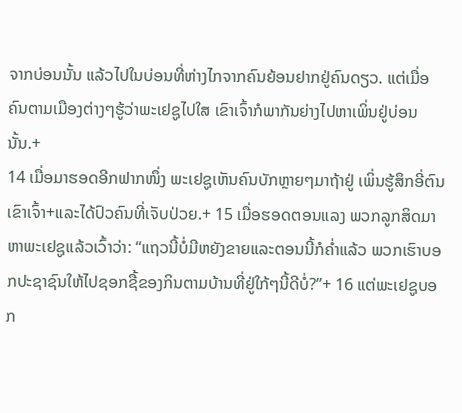ຈາກບ່ອນນັ້ນ ແລ້ວໄປໃນບ່ອນທີ່ຫ່າງໄກຈາກຄົນຍ້ອນຢາກຢູ່ຄົນດຽວ. ແຕ່ເມື່ອຄົນຕາມເມືອງຕ່າງໆຮູ້ວ່າພະເຢຊູໄປໃສ ເຂົາເຈົ້າກໍພາກັນຍ່າງໄປຫາເພິ່ນຢູ່ບ່ອນນັ້ນ.+
14 ເມື່ອມາຮອດອີກຟາກໜຶ່ງ ພະເຢຊູເຫັນຄົນບັກຫຼາຍໆມາຖ້າຢູ່ ເພິ່ນຮູ້ສຶກອີ່ຕົນເຂົາເຈົ້າ+ແລະໄດ້ປົວຄົນທີ່ເຈັບປ່ວຍ.+ 15 ເມື່ອຮອດຕອນແລງ ພວກລູກສິດມາຫາພະເຢຊູແລ້ວເວົ້າວ່າ: “ແຖວນີ້ບໍ່ມີຫຍັງຂາຍແລະຕອນນີ້ກໍຄ່ຳແລ້ວ ພວກເຮົາບອກປະຊາຊົນໃຫ້ໄປຊອກຊື້ຂອງກິນຕາມບ້ານທີ່ຢູ່ໃກ້ໆນີ້ດີບໍ່?”+ 16 ແຕ່ພະເຢຊູບອກ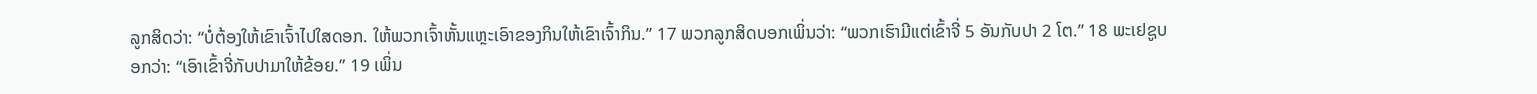ລູກສິດວ່າ: “ບໍ່ຕ້ອງໃຫ້ເຂົາເຈົ້າໄປໃສດອກ. ໃຫ້ພວກເຈົ້າຫັ້ນແຫຼະເອົາຂອງກິນໃຫ້ເຂົາເຈົ້າກິນ.” 17 ພວກລູກສິດບອກເພິ່ນວ່າ: “ພວກເຮົາມີແຕ່ເຂົ້າຈີ່ 5 ອັນກັບປາ 2 ໂຕ.” 18 ພະເຢຊູບອກວ່າ: “ເອົາເຂົ້າຈີ່ກັບປາມາໃຫ້ຂ້ອຍ.” 19 ເພິ່ນ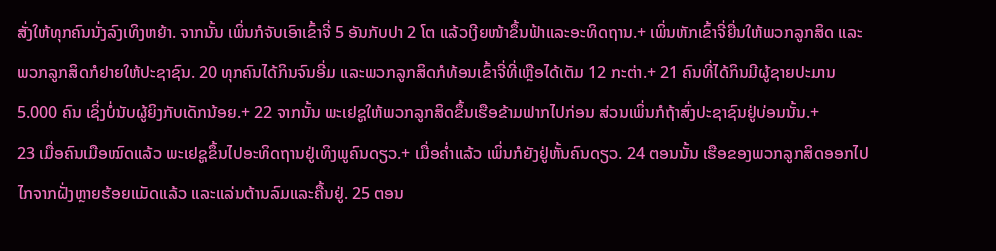ສັ່ງໃຫ້ທຸກຄົນນັ່ງລົງເທິງຫຍ້າ. ຈາກນັ້ນ ເພິ່ນກໍຈັບເອົາເຂົ້າຈີ່ 5 ອັນກັບປາ 2 ໂຕ ແລ້ວເງີຍໜ້າຂຶ້ນຟ້າແລະອະທິດຖານ.+ ເພິ່ນຫັກເຂົ້າຈີ່ຍື່ນໃຫ້ພວກລູກສິດ ແລະພວກລູກສິດກໍຢາຍໃຫ້ປະຊາຊົນ. 20 ທຸກຄົນໄດ້ກິນຈົນອີ່ມ ແລະພວກລູກສິດກໍທ້ອນເຂົ້າຈີ່ທີ່ເຫຼືອໄດ້ເຕັມ 12 ກະຕ່າ.+ 21 ຄົນທີ່ໄດ້ກິນມີຜູ້ຊາຍປະມານ 5.000 ຄົນ ເຊິ່ງບໍ່ນັບຜູ້ຍິງກັບເດັກນ້ອຍ.+ 22 ຈາກນັ້ນ ພະເຢຊູໃຫ້ພວກລູກສິດຂຶ້ນເຮືອຂ້າມຟາກໄປກ່ອນ ສ່ວນເພິ່ນກໍຖ້າສົ່ງປະຊາຊົນຢູ່ບ່ອນນັ້ນ.+
23 ເມື່ອຄົນເມືອໝົດແລ້ວ ພະເຢຊູຂຶ້ນໄປອະທິດຖານຢູ່ເທິງພູຄົນດຽວ.+ ເມື່ອຄ່ຳແລ້ວ ເພິ່ນກໍຍັງຢູ່ຫັ້ນຄົນດຽວ. 24 ຕອນນັ້ນ ເຮືອຂອງພວກລູກສິດອອກໄປໄກຈາກຝັ່ງຫຼາຍຮ້ອຍແມັດແລ້ວ ແລະແລ່ນຕ້ານລົມແລະຄື້ນຢູ່. 25 ຕອນ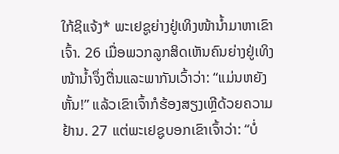ໃກ້ຊິແຈ້ງ* ພະເຢຊູຍ່າງຢູ່ເທິງໜ້ານ້ຳມາຫາເຂົາເຈົ້າ. 26 ເມື່ອພວກລູກສິດເຫັນຄົນຍ່າງຢູ່ເທິງໜ້ານ້ຳຈຶ່ງຕື່ນແລະພາກັນເວົ້າວ່າ: “ແມ່ນຫຍັງຫັ້ນ!” ແລ້ວເຂົາເຈົ້າກໍຮ້ອງສຽງເຫຼີດ້ວຍຄວາມຢ້ານ. 27 ແຕ່ພະເຢຊູບອກເຂົາເຈົ້າວ່າ: “ບໍ່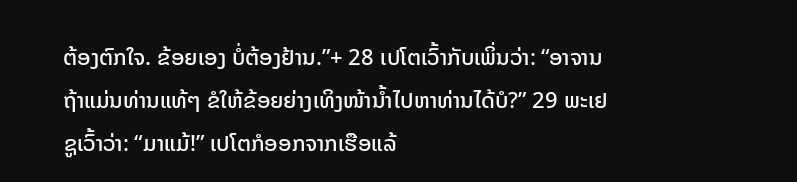ຕ້ອງຕົກໃຈ. ຂ້ອຍເອງ ບໍ່ຕ້ອງຢ້ານ.”+ 28 ເປໂຕເວົ້າກັບເພິ່ນວ່າ: “ອາຈານ ຖ້າແມ່ນທ່ານແທ້ໆ ຂໍໃຫ້ຂ້ອຍຍ່າງເທິງໜ້ານ້ຳໄປຫາທ່ານໄດ້ບໍ?” 29 ພະເຢຊູເວົ້າວ່າ: “ມາແມ້!” ເປໂຕກໍອອກຈາກເຮືອແລ້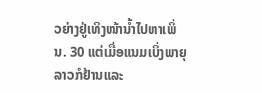ວຍ່າງຢູ່ເທິງໜ້ານ້ຳໄປຫາເພິ່ນ. 30 ແຕ່ເມື່ອແນມເບິ່ງພາຍຸ ລາວກໍຢ້ານແລະ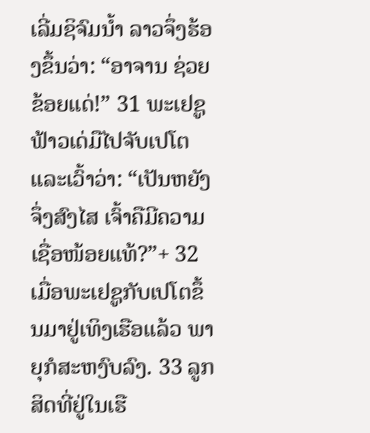ເລີ່ມຊິຈົມນ້ຳ ລາວຈຶ່ງຮ້ອງຂຶ້ນວ່າ: “ອາຈານ ຊ່ວຍຂ້ອຍແດ່!” 31 ພະເຢຊູຟ້າວເດ່ມືໄປຈັບເປໂຕແລະເວົ້າວ່າ: “ເປັນຫຍັງຈຶ່ງສົງໄສ ເຈົ້າຄືມີຄວາມເຊື່ອໜ້ອຍແທ້?”+ 32 ເມື່ອພະເຢຊູກັບເປໂຕຂຶ້ນມາຢູ່ເທິງເຮືອແລ້ວ ພາຍຸກໍສະຫງົບລົງ. 33 ລູກສິດທີ່ຢູ່ໃນເຮື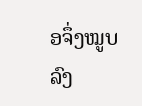ອຈຶ່ງໝູບລົງ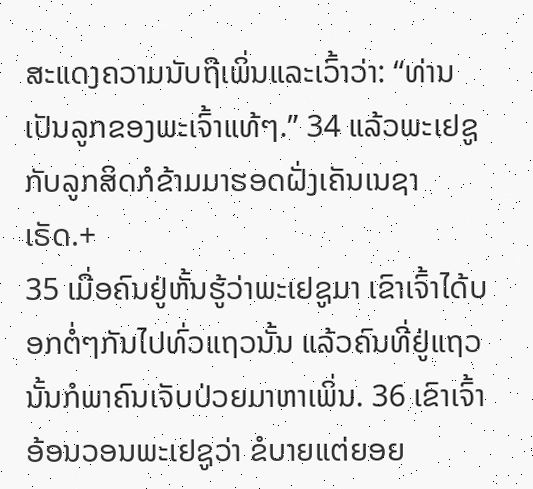ສະແດງຄວາມນັບຖືເພິ່ນແລະເວົ້າວ່າ: “ທ່ານເປັນລູກຂອງພະເຈົ້າແທ້ໆ.” 34 ແລ້ວພະເຢຊູກັບລູກສິດກໍຂ້າມມາຮອດຝັ່ງເຄັນເນຊາເຣັດ.+
35 ເມື່ອຄົນຢູ່ຫັ້ນຮູ້ວ່າພະເຢຊູມາ ເຂົາເຈົ້າໄດ້ບອກຕໍ່ໆກັນໄປທົ່ວແຖວນັ້ນ ແລ້ວຄົນທີ່ຢູ່ແຖວນັ້ນກໍພາຄົນເຈັບປ່ວຍມາຫາເພິ່ນ. 36 ເຂົາເຈົ້າອ້ອນວອນພະເຢຊູວ່າ ຂໍບາຍແຕ່ຍອຍ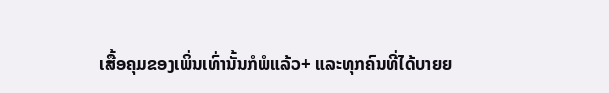ເສື້ອຄຸມຂອງເພິ່ນເທົ່ານັ້ນກໍພໍແລ້ວ+ ແລະທຸກຄົນທີ່ໄດ້ບາຍຍ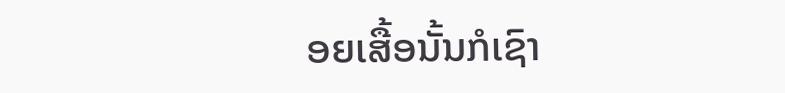ອຍເສື້ອນັ້ນກໍເຊົາ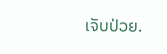ເຈັບປ່ວຍ.